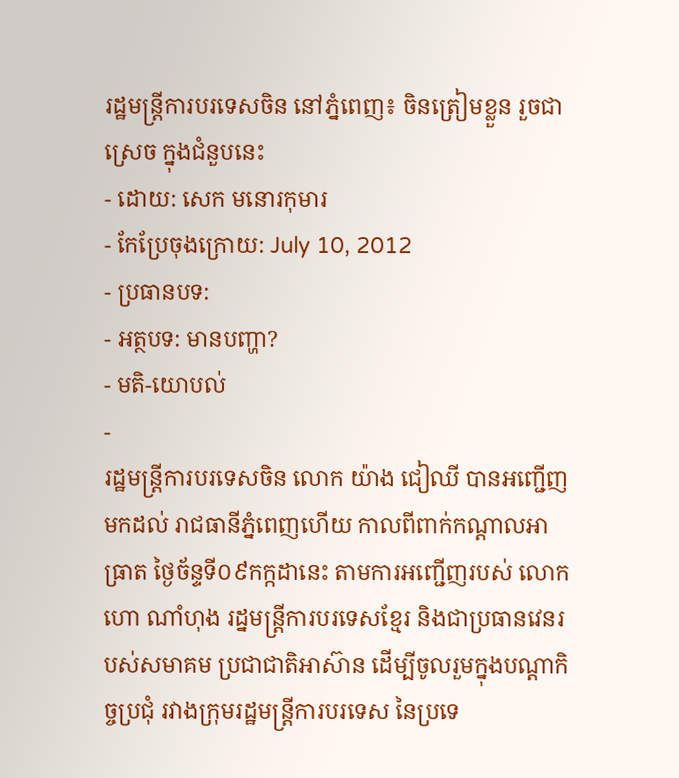រដ្ឋមន្ត្រីការបរទេសចិន នៅភ្នំពេញ៖ ចិនត្រៀមខ្លួន រួចជាស្រេច ក្នុងជំនួបនេះ
- ដោយ: សេក មនោរកុមារ
- កែប្រែចុងក្រោយ: July 10, 2012
- ប្រធានបទ:
- អត្ថបទ: មានបញ្ហា?
- មតិ-យោបល់
-
រដ្ឋមន្រ្តីការបរទេសចិន លោក យ៉ាង ជៀឈី បានអញ្ជើញមកដល់ រាជធានីភ្នំពេញហើយ កាលពីពាក់កណ្ដាលអាធ្រាត ថ្ងៃច័ន្ទទី០៩កក្កដានេះ តាមការអញ្ជើញរបស់ លោកហោ ណាំហុង រដ្នមន្ត្រីការបរទេសខ្មែរ និងជាប្រធានវេនរបស់សមាគម ប្រជាជាតិអាស៊ាន ដើម្បីចូលរួមក្នុងបណ្ដាកិច្ចប្រជុំ រវាងក្រុមរដ្ឋមន្ត្រីការបរទេស នៃប្រទេ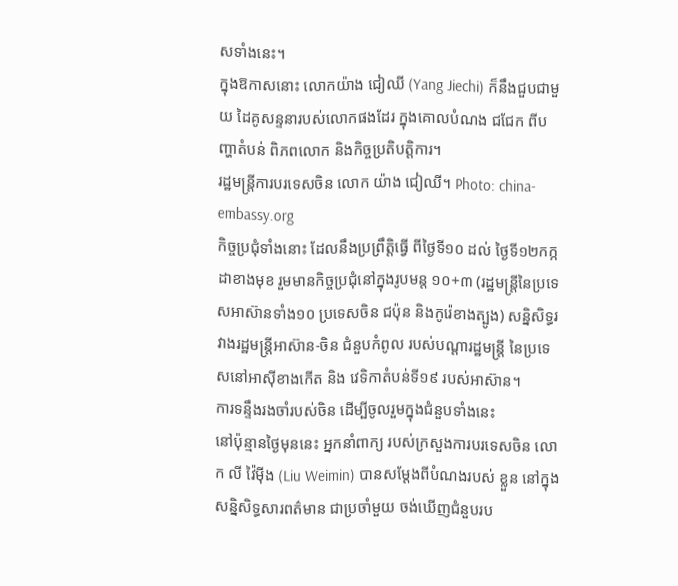សទាំងនេះ។
ក្នុងឱកាសនោះ លោកយ៉ាង ជៀឈី (Yang Jiechi) ក៏នឹងជួបជាមួយ ដៃគូសន្ទនារបស់លោកផងដែរ ក្នុងគោលបំណង ជជែក ពីបញ្ហាតំបន់ ពិភពលោក និងកិច្ចប្រតិបត្តិការ។
រដ្ឋមន្រ្តីការបរទេសចិន លោក យ៉ាង ជៀឈី។ Photo: china-embassy.org
កិច្ចប្រជុំទាំងនោះ ដែលនឹងប្រព្រឹត្តិធ្វើ ពីថ្ងៃទី១០ ដល់ ថ្ងៃទី១២កក្កដាខាងមុខ រួមមានកិច្ចប្រជុំនៅក្នុងរូបមន្ត ១០+៣ (រដ្ឋមន្ត្រីនៃប្រទេសអាស៊ានទាំង១០ ប្រទេសចិន ជប៉ុន និងកូរ៉េខាងត្បូង) សនិ្នសិទ្ធរវាងរដ្ឋមន្ត្រីអាស៊ាន-ចិន ជំនួបកំពូល របស់បណ្ដារដ្ឋមន្ត្រី នៃប្រទេសនៅអាស៊ីខាងកើត និង វេទិកាតំបន់ទី១៩ របស់អាស៊ាន។
ការទន្ទឹងរងចាំរបស់ចិន ដើម្បីចូលរួមក្នុងជំនួបទាំងនេះ
នៅប៉ុន្មានថ្ងៃមុននេះ អ្នកនាំពាក្យ របស់ក្រសួងការបរទេសចិន លោក លី វ៉ៃម៉ីង (Liu Weimin) បានសម្ដែងពីបំណងរបស់ ខ្លួន នៅក្នុងសន្និសិទ្ធសារពត៌មាន ជាប្រចាំមួយ ចង់ឃើញជំនួបរប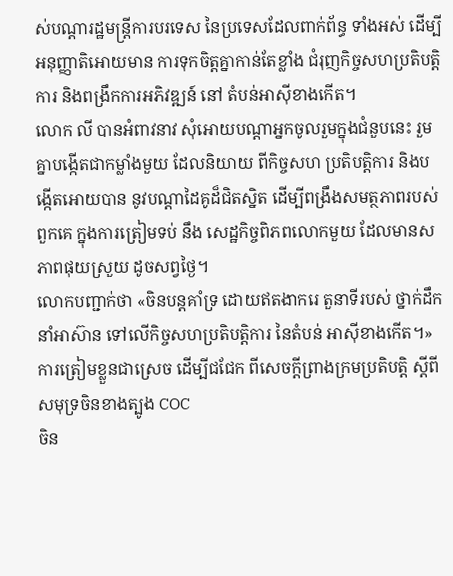ស់បណ្ដារដ្ឋមន្ត្រីការបរទេស នៃប្រទេសដែលពាក់ព័ន្ធ ទាំងអស់ ដើម្បីអនុញ្ញាតិអោយមាន ការទុកចិត្តគ្នាកាន់តែខ្លាំង ជំរុញកិច្ចសហប្រតិបត្តិការ និងពង្រឹកការអភិវឌ្ឍន៍ នៅ តំបន់អាស៊ីខាងកើត។
លោក លី បានអំពាវនាវ សុំអោយបណ្ដាអ្នកចូលរួមក្នុងជំនួបនេះ រួមគ្នាបង្កើតជាកម្លាំងមួយ ដែលនិយាយ ពីកិច្ចសហ ប្រតិបត្តិការ និងបង្កើតអោយបាន នូវបណ្ដាដៃគូដ៏ជិតស្និត ដើម្បីពង្រឹងសមត្ថភាពរបស់ពួកគេ ក្នុងការត្រៀមទប់ នឹង សេដ្ឋកិច្ចពិភពលោកមួយ ដែលមានសភាពផុយស្រួយ ដូចសព្វថ្ងៃ។
លោកបញ្ជាក់ថា «ចិនបន្តគាំទ្រ ដោយឥតងាករេ តួនាទីរបស់ ថ្នាក់ដឹកនាំអាស៊ាន ទៅលើកិច្ចសហប្រតិបត្តិការ នៃតំបន់ អាស៊ីខាងកើត។»
ការត្រៀមខ្លួនជាស្រេច ដើម្បីជជែក ពីសេចក្តីព្រាងក្រមប្រតិបត្តិ ស្តីពីសមុទ្រចិនខាងត្បូង COC
ចិន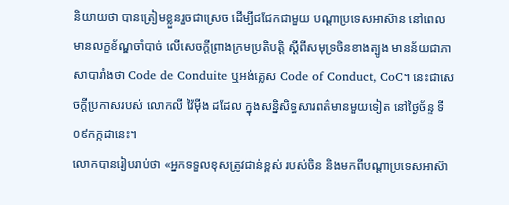និយាយថា បានត្រៀមខ្លួនរួចជាស្រេច ដើម្បីជជែកជាមួយ បណ្ដាប្រទេសអាស៊ាន នៅពេលមានលក្ខខ័ណ្ឌចាំបាច់ លើសេចក្តីព្រាងក្រមប្រតិបត្តិ ស្តីពីសមុទ្រចិនខាងត្បូង មានន័យជាភាសាបារាំងថា Code de Conduite ឬអង់គ្លេស Code of Conduct, CoC។ នេះជាសេចក្ដីប្រកាសរបស់ លោកលី វ៉ៃម៉ីង ដដែល ក្នុងសន្និសិទ្ធសារពត៌មានមួយទៀត នៅថ្ងៃច័ន្ទ ទី០៩កក្កដានេះ។
លោកបានរៀបរាប់ថា «អ្នកទទួលខុសត្រូវជាន់ខ្ពស់ របស់ចិន និងមកពីបណ្ដាប្រទេសអាស៊ា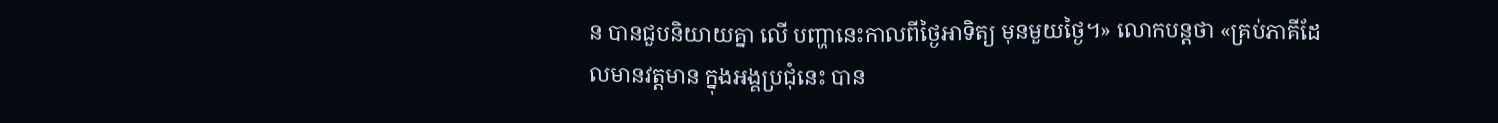ន បានជួបនិយាយគ្នា លើ បញ្ហានេះកាលពីថ្ងៃអាទិត្យ មុនមួយថ្ងៃ។» លោកបន្តថា «គ្រប់ភាគីដែលមានវត្តមាន ក្នុងអង្គប្រជុំនេះ បាន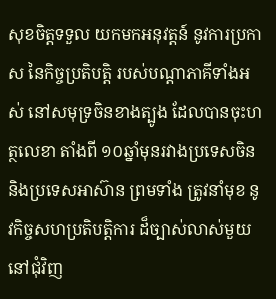សុខចិត្តទទួល យកមកអនុវត្តន៍ នូវការប្រកាស នៃកិច្ចប្រតិបត្តិ របស់បណ្ដាភាគីទាំងអស់ នៅសមុទ្រចិនខាងត្បូង ដែលបានចុះហត្ថលេខា តាំងពី ១០ឆ្នាំមុនរវាងប្រទេសចិន និងប្រទេសអាស៊ាន ព្រមទាំង ត្រូវនាំមុខ នូវកិច្ចសហប្រតិបត្តិការ ដ៏ច្បាស់លាស់មួយ នៅជុំវិញ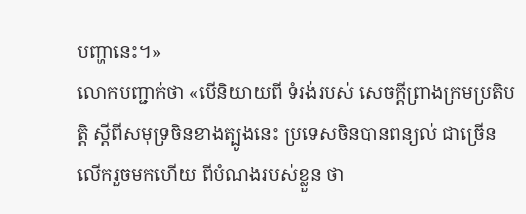បញ្ហានេះ។»
លោកបញ្ជាក់ថា «បើនិយាយពី ទំរង់របស់ សេចក្តីព្រាងក្រមប្រតិបត្តិ ស្តីពីសមុទ្រចិនខាងត្បូងនេះ ប្រទេសចិនបានពន្យល់ ជាច្រើនលើករួចមកហើយ ពីបំណងរបស់ខ្លួន ថា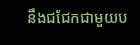នឹងជជែកជាមួយប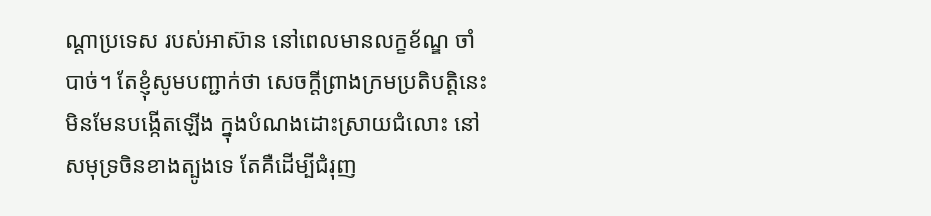ណ្ដាប្រទេស របស់អាស៊ាន នៅពេលមានលក្ខខ័ណ្ឌ ចាំបាច់។ តែខ្ញុំសូមបញ្ជាក់ថា សេចក្តីព្រាងក្រមប្រតិបត្តិនេះ មិនមែនបង្កើតឡើង ក្នុងបំណងដោះស្រាយជំលោះ នៅសមុទ្រចិនខាងត្បូងទេ តែគឺដើម្បីជំរុញ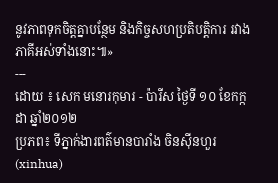នូវភាពទុកចិត្តគ្នាបន្ថែម និងកិច្ចសហប្រតិបត្តិការ រវាងភាគីអស់ទាំងនោះ៕»
---
ដោយ ៖ សេក មនោរកុមារ - ប៉ារីស ថ្ងៃទី ១០ ខែកក្កដា ឆ្នាំ២០១២
ប្រភព៖ ទីភ្នាក់ងារពត៌មានបារាំង ចិនស៊ីនហួរ (xinhua)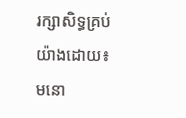រក្សាសិទ្ធគ្រប់យ៉ាងដោយ៖ មនោ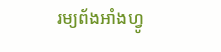រម្យព័ងអាំងហ្វូ